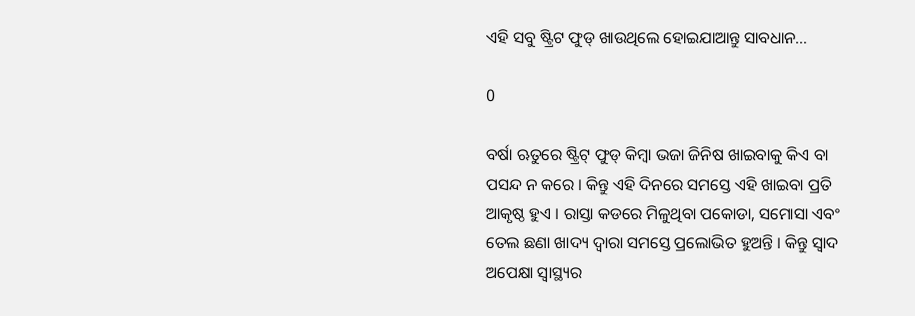ଏହି ସବୁ ଷ୍ଟ୍ରିଟ ଫୁଡ୍ ଖାଉଥିଲେ ହୋଇଯାଆନ୍ତୁ ସାବଧାନ…

0

ବର୍ଷା ଋତୁରେ ଷ୍ଟ୍ରିଟ୍ ଫୁଡ୍ କିମ୍ବା ଭଜା ଜିନିଷ ଖାଇବାକୁ କିଏ ବା ପସନ୍ଦ ନ କରେ । କିନ୍ତୁ ଏହି ଦିନରେ ସମସ୍ତେ ଏହି ଖାଇବା ପ୍ରତି ଆକୃଷ୍ଠ ହୁଏ । ରାସ୍ତା କଡରେ ମିଳୁଥିବା ପକୋଡା, ସମୋସା ଏବଂ ତେଲ ଛଣା ଖାଦ୍ୟ ଦ୍ୱାରା ସମସ୍ତେ ପ୍ରଲୋଭିତ ହୁଅନ୍ତି । କିନ୍ତୁ ସ୍ୱାଦ ଅପେକ୍ଷା ସ୍ୱାସ୍ଥ୍ୟର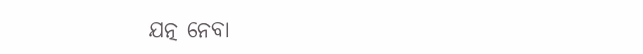ଯତ୍ନ ନେବା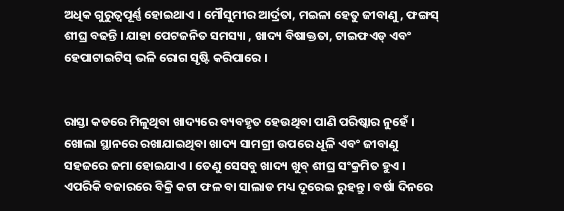ଅଧିକ ଗୁରୁତ୍ୱପୂର୍ଣ୍ଣ ହୋଇଥାଏ । ମୌସୁମୀର ଆର୍ଦ୍ରତା, ମଇଳା ହେତୁ ଜୀବାଣୁ, ଫଙ୍ଗସ୍ ଶୀଘ୍ର ବଢନ୍ତି । ଯାହା ପେଟଜନିତ ସମସ୍ୟା , ଖାଦ୍ୟ ବିଷାକ୍ତତା, ଟାଇଫଏଡ୍ ଏବଂ ହେପାଟାଇଟିସ୍ ଭଳି ରୋଗ ସୃଷ୍ଟି କରିପାରେ ।


ରାସ୍ତା କଡରେ ମିଳୁଥିବା ଖାଦ୍ୟରେ ବ୍ୟବହୃତ ହେଉଥିବା ପାଣି ପରିଷ୍କାର ନୁହେଁ । ଖୋଲା ସ୍ଥାନରେ ରଖାଯାଇଥିବା ଖାଦ୍ୟ ସାମଗ୍ରୀ ଉପରେ ଧୂଳି ଏବଂ ଜୀବାଣୁ ସହଜରେ ଜମା ହୋଇଯାଏ । ତେଣୁ ସେସବୁ ଖାଦ୍ୟ ଖୁବ୍ ଶୀଘ୍ର ସଂକ୍ରମିତ ହୁଏ । ଏପରିକି ବଜାରରେ ବିକ୍ରି କଟା ଫଳ ବା ସାଲାଡ ମଧ୍ୟ ଦୂରେଇ ରୁହନ୍ତୁ । ବର୍ଷା ଦିନରେ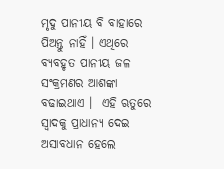ମୃଦୁ ପାନୀୟ ବି ବାହାରେ ପିଅନ୍ତୁ ନାହିଁ । ଏଥିରେ ବ୍ୟବହୃତ ପାନୀୟ ଜଳ ସଂକ୍ରମଣର ଆଶଙ୍କା ବଢାଇଥାଏ ।  ଏହି ଋତୁରେ ସ୍ୱାଦକୁ ପ୍ରାଧାନ୍ୟ ଦେଇ ଅସାବଧାନ ହେଲେ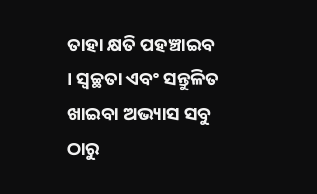ତାହା କ୍ଷତି ପହଞ୍ଚାଇବ । ସ୍ୱଚ୍ଛତା ଏବଂ ସନ୍ତୁଳିତ ଖାଇବା ଅଭ୍ୟାସ ସବୁ ଠାରୁ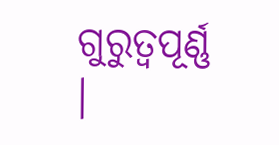ଗୁରୁତ୍ୱପୂର୍ଣ୍ଣ ।